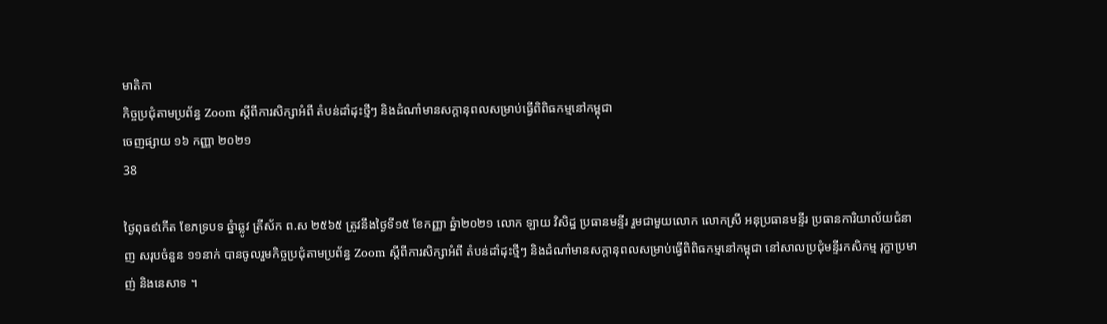មាតិកា
កិច្ចប្រជុំតាមប្រព័ន្ធ Zoom ស្តីពីការសិក្សាអំពី តំបន់ដាំដុះថ្មីៗ និងដំណាំមានសក្តានុពលសម្រាប់ធ្វើពិពិធកម្មនៅកម្ពុជា
ចេញផ្សាយ ១៦ កញ្ញា ២០២១
38

ថ្ងៃពុធ៩កើត ខែភទ្របទ ឆ្នំាឆ្លូវ ត្រីស័ក ព.ស ២៥៦៥ ត្រូវនឹងថ្ងៃទី១៥ ខែកញ្ញា ឆ្នំា២០២១ លោក ឡាយ វិសិដ្ឋ ប្រធានមន្ទីរ រួមជាមួយលោក លោកស្រី អនុប្រធានមន្ទីរ ប្រធានការិយាល័យជំនាញ សរុបចំនួន ១១នាក់ បានចូលរួមកិច្ចប្រជុំតាមប្រព័ន្ធ Zoom ស្តីពីការសិក្សាអំពី តំបន់ដាំដុះថ្មីៗ និងដំណាំមានសក្តានុពលសម្រាប់ធ្វើពិពិធកម្មនៅកម្ពុជា នៅសាលប្រជុំមន្ទីរកសិកម្ម រុក្ខាប្រមាញ់ និងនេសាទ ។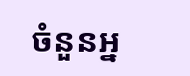ចំនួនអ្ន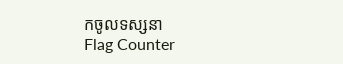កចូលទស្សនា
Flag Counter